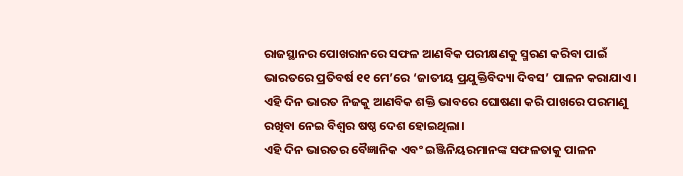ରାଜସ୍ଥାନର ପୋଖରାନରେ ସଫଳ ଆଣବିକ ପରୀକ୍ଷଣକୁ ସ୍ମରଣ କରିବା ପାଇଁ ଭାରତରେ ପ୍ରତିବର୍ଷ ୧୧ ମେ’ରେ ‘ଜାତୀୟ ପ୍ରଯୁକ୍ତିବିଦ୍ୟା ଦିବସ’ ପାଳନ କରାଯାଏ। ଏହି ଦିନ ଭାରତ ନିଜକୁ ଆଣବିକ ଶକ୍ତି ଭାବରେ ଘୋଷଣା କରି ପାଖରେ ପରମାଣୁ ରଖିବା ନେଇ ବିଶ୍ୱର ଷଷ୍ଠ ଦେଶ ହୋଇଥିଲା।
ଏହି ଦିନ ଭାରତର ବୈଜ୍ଞାନିକ ଏବଂ ଇଞ୍ଜିନିୟରମାନଙ୍କ ସଫଳତାକୁ ପାଳନ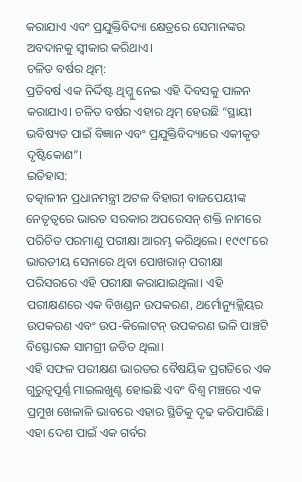କରାଯାଏ ଏବଂ ପ୍ରଯୁକ୍ତିବିଦ୍ୟା କ୍ଷେତ୍ରରେ ସେମାନଙ୍କର ଅବଦାନକୁ ସ୍ୱୀକାର କରିଥାଏ।
ଚଳିତ ବର୍ଷର ଥିମ୍:
ପ୍ରତିବର୍ଷ ଏକ ନିର୍ଦ୍ଦିଷ୍ଟ ଥିମ୍କୁ ନେଇ ଏହି ଦିବସକୁ ପାଳନ କରାଯାଏ। ଚଳିତ ବର୍ଷର ଏହାର ଥିମ୍ ହେଉଛି “ସ୍ଥାୟୀ ଭବିଷ୍ୟତ ପାଇଁ ବିଜ୍ଞାନ ଏବଂ ପ୍ରଯୁକ୍ତିବିଦ୍ୟାରେ ଏକୀକୃତ ଦୃଷ୍ଟିକୋଣ”।
ଇତିହାସ:
ତତ୍କାଳୀନ ପ୍ରଧାନମନ୍ତ୍ରୀ ଅଟଳ ବିହାରୀ ବାଜପେୟୀଙ୍କ ନେତୃତ୍ୱରେ ଭାରତ ସରକାର ଅପରେସନ୍ ଶକ୍ତି ନାମରେ ପରିଚିତ ପରମାଣୁ ପରୀକ୍ଷା ଆରମ୍ଭ କରିଥିଲେ। ୧୯୯୮ରେ ଭାରତୀୟ ସେନାରେ ଥିବା ପୋଖରାନ୍ ପରୀକ୍ଷା ପରିସରରେ ଏହି ପରୀକ୍ଷା କରାଯାଇଥିଲା। ଏହି ପରୀକ୍ଷଣରେ ଏକ ବିଖଣ୍ଡନ ଉପକରଣ, ଥର୍ମୋନ୍ୟୁକ୍ଲିୟର ଉପକରଣ ଏବଂ ଉପ-କିଲୋଟନ୍ ଉପକରଣ ଭଳି ପାଞ୍ଚଟି ବିସ୍ଫୋରକ ସାମଗ୍ରୀ ଜଡିତ ଥିଲା।
ଏହି ସଫଳ ପରୀକ୍ଷଣ ଭାରତର ବୈଷୟିକ ପ୍ରଗତିରେ ଏକ ଗୁରୁତ୍ୱପୂର୍ଣ୍ଣ ମାଇଲଖୁଣ୍ଟ ହୋଇଛି ଏବଂ ବିଶ୍ୱ ମଞ୍ଚରେ ଏକ ପ୍ରମୁଖ ଖେଳାଳି ଭାବରେ ଏହାର ସ୍ଥିତିକୁ ଦୃଢ କରିପାରିଛି। ଏହା ଦେଶ ପାଇଁ ଏକ ଗର୍ବର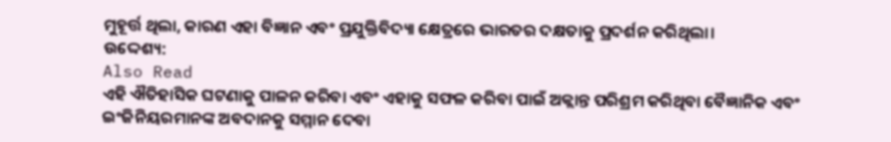ମୁହୂର୍ତ୍ତ ଥିଲା, କାରଣ ଏହା ବିଜ୍ଞାନ ଏବଂ ପ୍ରଯୁକ୍ତିବିଦ୍ୟା କ୍ଷେତ୍ରରେ ଭାରତର ଦକ୍ଷତାକୁ ପ୍ରଦର୍ଶନ କରିଥିଲା।
ଉଦ୍ଦେଶ୍ୟ:
Also Read
ଏହି ଐତିହାସିକ ଘଟଣାକୁ ପାଳନ କରିବା ଏବଂ ଏହାକୁ ସଫଳ କରିବା ପାଇଁ ଅକ୍ଲାନ୍ତ ପରିଶ୍ରମ କରିଥିବା ବୈଜ୍ଞାନିକ ଏବଂ ଇଂଜିନିୟରମାନଙ୍କ ଅବଦାନକୁ ସମ୍ମାନ ଦେବା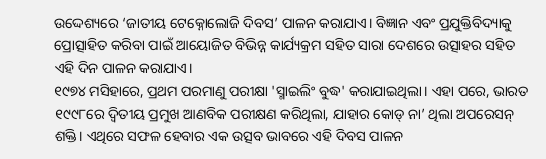ଉଦ୍ଦେଶ୍ୟରେ ‘ଜାତୀୟ ଟେକ୍ନୋଲୋଜି ଦିବସ’ ପାଳନ କରାଯାଏ। ବିଜ୍ଞାନ ଏବଂ ପ୍ରଯୁକ୍ତିବିଦ୍ୟାକୁ ପ୍ରୋତ୍ସାହିତ କରିବା ପାଇଁ ଆୟୋଜିତ ବିଭିନ୍ନ କାର୍ଯ୍ୟକ୍ରମ ସହିତ ସାରା ଦେଶରେ ଉତ୍ସାହର ସହିତ ଏହି ଦିନ ପାଳନ କରାଯାଏ।
୧୯୭୪ ମସିହାରେ, ପ୍ରଥମ ପରମାଣୁ ପରୀକ୍ଷା 'ସ୍ମାଇଲିଂ ବୁଦ୍ଧ' କରାଯାଇଥିଲା। ଏହା ପରେ, ଭାରତ ୧୯୯୮ରେ ଦ୍ୱିତୀୟ ପ୍ରମୁଖ ଆଣବିକ ପରୀକ୍ଷଣ କରିଥିଲା, ଯାହାର କୋଡ୍ ନା’ ଥିଲା ଅପରେସନ୍ ଶକ୍ତି। ଏଥିରେ ସଫଳ ହେବାର ଏକ ଉତ୍ସବ ଭାବରେ ଏହି ଦିବସ ପାଳନ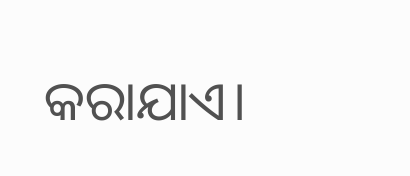କରାଯାଏ।